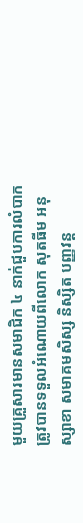មួយគ្រួសារមានសមាជិក ៤ នាក់ជួបការលំបាកត្រូវបានទទួលអំណោយពីលោក សុតធីម អនុស្សាខា សមាគមសិស្ស និស្សិត បញ្ញវន្ត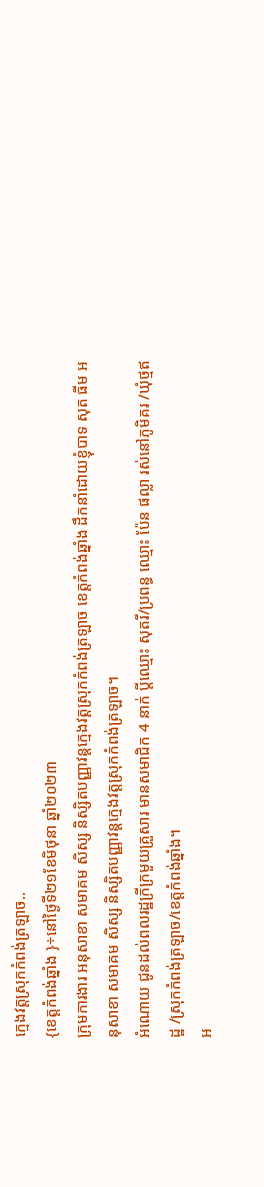ក្មេងវត្តស្រុកកំពង់ត្រឡាច..
{ខេត្តកំពង់ឆ្នាំង }÷នៅថ្ងៃទី២១ខែមិថុនា ឆ្នាំ២០២៣
ក្រុមការងារ អនុសាខា សមាគម សិស្ស និស្សិតបញ្ញាវន្តក្មេងវត្តស្រុកកំពង់ត្រឡាច ខេត្តកំពង់ឆ្នាំង ដឹកនាំដោយខ្ញុំបាទ សុត ធីម អនុសាខា សមាគម សិស្ស និស្សិតបញ្ញាវន្តក្មេងវត្តស្រុកកំពង់ត្រឡាច។
អំណោយ ជូនដល់ពលរដ្ឋក្រីក្រមួយគ្រួសារ មានសមាជិក 4 នាក់ ប្ដីឈ្មោះ សុតរី/ប្រពន្ធ ឈ្មោះ ប៉ែន ផល្លា រស់នៅភូមិគរ /ឃុំថ្មឥដ្ឋ /ស្រុកកំពង់ត្រឡាច/ខេត្តកំពង់ឆ្នាំង។
អ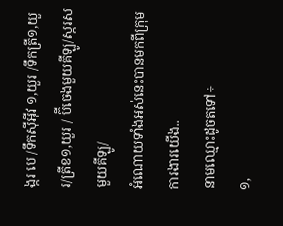ង្ករ បេ /ទឹកសុីអ៊ីវ ១,យួរ /ទឹកត្រី១,យួរ/ត្រីខ១,យួរ / ប៊ីចេងមួយគីឡូ/ស្ករសមួយគីឡូ/
អំណោយទាំងអស់នេះបានមកពីក្រុមការងារយើង..
នាមឈ្មោះដូចតទៅ÷
១,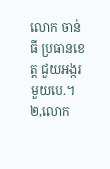លោក ចាន់ ធី ប្រធានខេត្ត ជួយអង្ករមួយបេ.។
២,លោក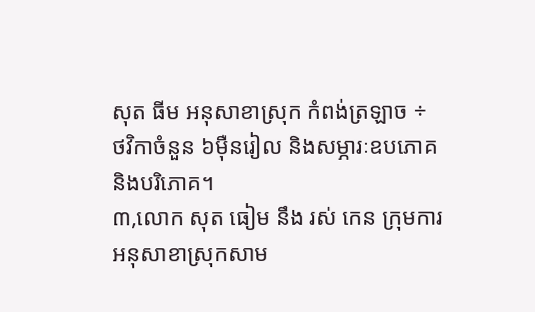សុត ធីម អនុសាខាស្រុក កំពង់ត្រឡាច ÷ ថវិកាចំនួន ៦ម៉ឺនរៀល និងសម្ភារៈឧបភោគ និងបរិភោគ។
៣,លោក សុត ធៀម នឹង រស់ កេន ក្រុមការ អនុសាខាស្រុកសាម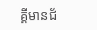គ្គីមានជ័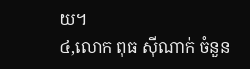យ។
៤,លោក ពុធ ស៊ីណាក់ ចំនួន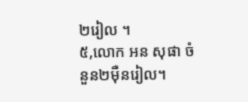២រៀល ។
៥,លោក អន សុផា ចំនួន២ម៉ឺនរៀល។